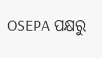OSEPA ପକ୍ଷରୁ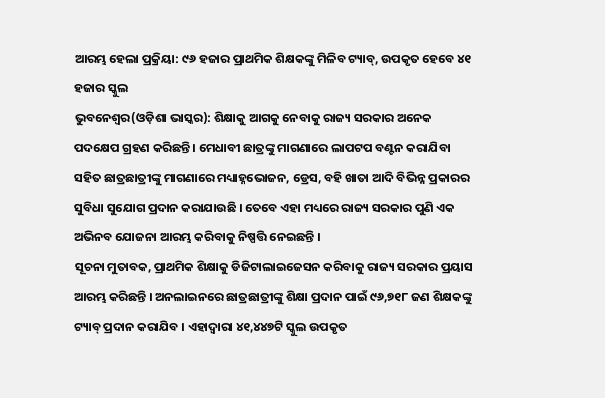ଆରମ୍ଭ ହେଲା ପ୍ରକ୍ରିୟା: ୯୬ ହଜାର ପ୍ରାଥମିକ ଶିକ୍ଷକଙ୍କୁ ମିଳିବ ଟ୍ୟାବ୍, ଉପକୃତ ହେବେ ୪୧ ହଜାର ସ୍କୁଲ
ଭୁବନେଶ୍ୱର(ଓଡ଼ିଶା ଭାସ୍କର): ଶିକ୍ଷାକୁ ଆଗକୁ ନେବାକୁ ରାଜ୍ୟ ସରକାର ଅନେକ ପଦକ୍ଷେପ ଗ୍ରହଣ କରିଛନ୍ତି । ମେଧାବୀ ଛାତ୍ରଙ୍କୁ ମାଗଣାରେ ଲାପଟପ ବଣ୍ଟନ କରାଯିବା ସହିତ ଛାତ୍ରଛାତ୍ରୀଙ୍କୁ ମାଗଣାରେ ମଧ୍ୟାହ୍ନଭୋଜନ, ଡ୍ରେସ, ବହି ଖାତା ଆଦି ବିଭିନ୍ନ ପ୍ରକାରର ସୁବିଧା ସୁଯୋଗ ପ୍ରଦାନ କରାଯାଉଛି । ତେବେ ଏହା ମଧ୍ୟରେ ରାଜ୍ୟ ସରକାର ପୁଣି ଏକ ଅଭିନବ ଯୋଜନା ଆରମ୍ଭ କରିବାକୁ ନିଷ୍ପତ୍ତି ନେଇଛନ୍ତି ।
ସୂଚନା ମୁତାବକ, ପ୍ରାଥମିକ ଶିକ୍ଷାକୁ ଡିଜିଟାଲାଇଜେସନ କରିବାକୁ ରାଜ୍ୟ ସରକାର ପ୍ରୟାସ ଆରମ୍ଭ କରିଛନ୍ତି । ଅନଲାଇନରେ ଛାତ୍ରଛାତ୍ରୀଙ୍କୁ ଶିକ୍ଷା ପ୍ରଦାନ ପାଇଁ ୯୬,୭୧୮ ଜଣ ଶିକ୍ଷକଙ୍କୁ ଟ୍ୟାବ୍ ପ୍ରଦାନ କରାଯିବ । ଏହାଦ୍ୱାରା ୪୧,୪୪୭ଟି ସ୍କୁଲ ଉପକୃତ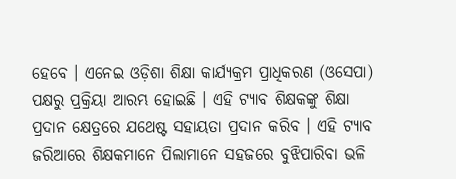ହେବେ । ଏନେଇ ଓଡ଼ିଶା ଶିକ୍ଷା କାର୍ଯ୍ୟକ୍ରମ ପ୍ରାଧିକରଣ (ଓସେପା) ପକ୍ଷରୁ ପ୍ରକ୍ରିୟା ଆରମ୍ଭ ହୋଇଛି । ଏହି ଟ୍ୟାବ ଶିକ୍ଷକଙ୍କୁ ଶିକ୍ଷା ପ୍ରଦାନ କ୍ଷେତ୍ରରେ ଯଥେଷ୍ଟ ସହାୟତା ପ୍ରଦାନ କରିବ । ଏହି ଟ୍ୟାବ ଜରିଆରେ ଶିକ୍ଷକମାନେ ପିଲାମାନେ ସହଜରେ ବୁଝିପାରିବା ଭଳି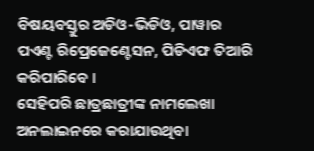ବିଷୟବସ୍ତୁର ଅଡିଓ-ଭିଡିଓ, ପାୱାର ପଏଣ୍ଟ ରିପ୍ରେଜେଣ୍ଟେସନ, ପିଡିଏଫ ତିଆରି କରିପାରିବେ ।
ସେହିପରି ଛାତ୍ରଛାତ୍ରୀଙ୍କ ନାମଲେଖା ଅନଲାଇନରେ କରାଯାଉଥିବା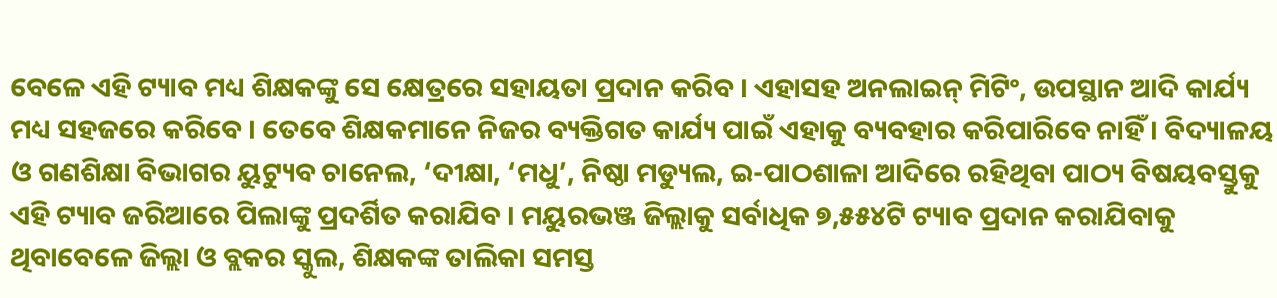ବେଳେ ଏହି ଟ୍ୟାବ ମଧ୍ୟ ଶିକ୍ଷକଙ୍କୁ ସେ କ୍ଷେତ୍ରରେ ସହାୟତା ପ୍ରଦାନ କରିବ । ଏହାସହ ଅନଲାଇନ୍ ମିଟିଂ, ଉପସ୍ଥାନ ଆଦି କାର୍ଯ୍ୟ ମଧ୍ୟ ସହଜରେ କରିବେ । ତେବେ ଶିକ୍ଷକମାନେ ନିଜର ବ୍ୟକ୍ତିଗତ କାର୍ଯ୍ୟ ପାଇଁ ଏହାକୁ ବ୍ୟବହାର କରିପାରିବେ ନାହିଁ । ବିଦ୍ୟାଳୟ ଓ ଗଣଶିକ୍ଷା ବିଭାଗର ୟୁଟ୍ୟୁବ ଚାନେଲ, ‘ଦୀକ୍ଷା, ‘ମଧୁ’, ନିଷ୍ଠା ମଡ୍ୟୁଲ, ଇ-ପାଠଶାଳା ଆଦିରେ ରହିଥିବା ପାଠ୍ୟ ବିଷୟବସ୍ତୁକୁ ଏହି ଟ୍ୟାବ ଜରିଆରେ ପିଲାଙ୍କୁ ପ୍ରଦର୍ଶିତ କରାଯିବ । ମୟୁରଭଞ୍ଜ ଜିଲ୍ଲାକୁ ସର୍ବାଧିକ ୭,୫୫୪ଟି ଟ୍ୟାବ ପ୍ରଦାନ କରାଯିବାକୁ ଥିବାବେଳେ ଜିଲ୍ଲା ଓ ବ୍ଲକର ସ୍କୁଲ, ଶିକ୍ଷକଙ୍କ ତାଲିକା ସମସ୍ତ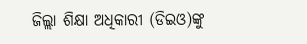ଜିଲ୍ଲା ଶିକ୍ଷା ଅଧିକାରୀ (ଡିଇଓ)ଙ୍କୁ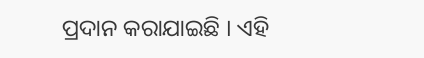ପ୍ରଦାନ କରାଯାଇଛି । ଏହି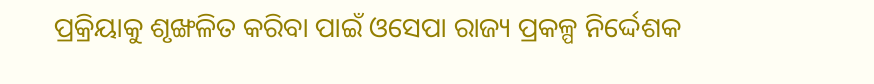ପ୍ରକ୍ରିୟାକୁ ଶୃଙ୍ଖଳିତ କରିବା ପାଇଁ ଓସେପା ରାଜ୍ୟ ପ୍ରକଳ୍ପ ନିର୍ଦ୍ଦେଶକ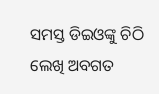ସମସ୍ତ ଡିଇଓଙ୍କୁ ଚିଠି ଲେଖି ଅବଗତ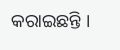କରାଇଛନ୍ତି ।